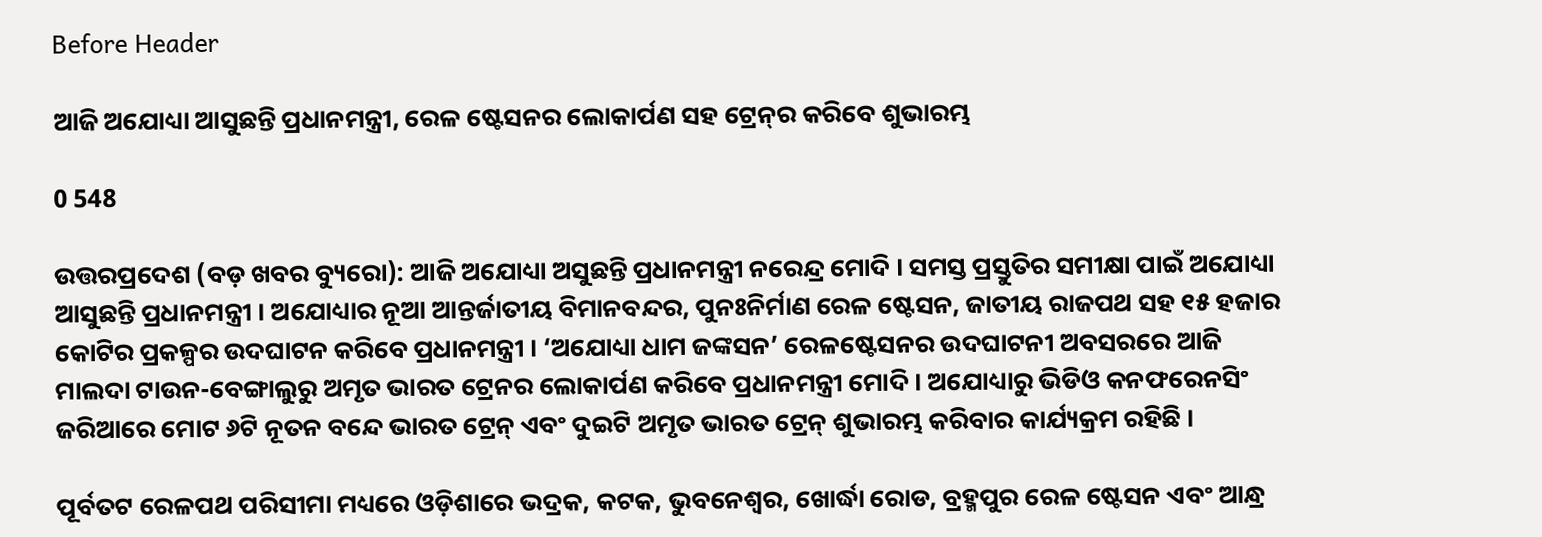Before Header

ଆଜି ଅଯୋଧ୍ୟା ଆସୁଛନ୍ତି ପ୍ରଧାନମନ୍ତ୍ରୀ, ରେଳ ଷ୍ଟେସନର ଲୋକାର୍ପଣ ସହ ଟ୍ରେନ୍‌ର କରିବେ ଶୁଭାରମ୍ଭ

0 548

ଉତ୍ତରପ୍ରଦେଶ (ବଡ଼ ଖବର ବ୍ୟୁରୋ): ଆଜି ଅଯୋଧ୍ୟା ଅସୁଛନ୍ତି ପ୍ରଧାନମନ୍ତ୍ରୀ ନରେନ୍ଦ୍ର ମୋଦି । ସମସ୍ତ ପ୍ରସ୍ତୁତିର ସମୀକ୍ଷା ପାଇଁ ଅଯୋଧ୍ୟା ଆସୁଛନ୍ତି ପ୍ରଧାନମନ୍ତ୍ରୀ । ଅଯୋଧ୍ୟାର ନୂଆ ଆନ୍ତର୍ଜାତୀୟ ବିମାନବନ୍ଦର, ପୁନଃନିର୍ମାଣ ରେଳ ଷ୍ଟେସନ, ଜାତୀୟ ରାଜପଥ ସହ ୧୫ ହଜାର କୋଟିର ପ୍ରକଳ୍ପର ଉଦଘାଟନ କରିବେ ପ୍ରଧାନମନ୍ତ୍ରୀ । ‘ଅଯୋଧ୍ୟା ଧାମ ଜଙ୍କସନ’ ରେଳଷ୍ଟେସନର ଉଦଘାଟନୀ ଅବସରରେ ଆଜି ମାଲଦା ଟାଉନ-ବେଙ୍ଗାଲୁରୁ ଅମୃତ ଭାରତ ଟ୍ରେନର ଲୋକାର୍ପଣ କରିବେ ପ୍ରଧାନମନ୍ତ୍ରୀ ମୋଦି । ଅଯୋଧ୍ୟାରୁ ଭିଡିଓ କନଫରେନସିଂ ଜରିଆରେ ମୋଟ ୬ଟି ନୂତନ ବନ୍ଦେ ଭାରତ ଟ୍ରେନ୍ ଏବଂ ଦୁଇଟି ଅମୃତ ଭାରତ ଟ୍ରେନ୍ ଶୁଭାରମ୍ଭ କରିବାର କାର୍ଯ୍ୟକ୍ରମ ରହିଛି ।

ପୂର୍ବତଟ ରେଳପଥ ପରିସୀମା ମଧ୍ୟରେ ଓଡ଼ିଶାରେ ଭଦ୍ରକ, କଟକ, ଭୁବନେଶ୍ୱର, ଖୋର୍ଦ୍ଧା ରୋଡ, ବ୍ରହ୍ମପୁର ରେଳ ଷ୍ଟେସନ ଏବଂ ଆନ୍ଧ୍ର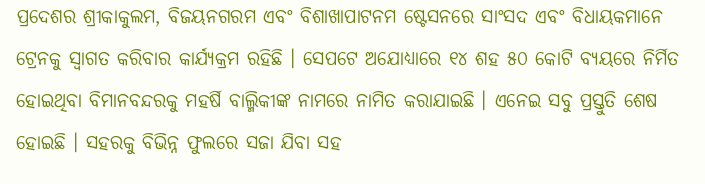ପ୍ରଦେଶର ଶ୍ରୀକାକୁଲମ, ବିଜୟନଗରମ ଏବଂ ବିଶାଖାପାଟନମ ଷ୍ଟେସନରେ ସାଂସଦ ଏବଂ ବିଧାୟକମାନେ ଟ୍ରେନକୁ ସ୍ୱାଗତ କରିବାର କାର୍ଯ୍ୟକ୍ରମ ରହିଛି । ସେପଟେ ଅଯୋଧ୍ୟାରେ ୧୪ ଶହ ୫୦ କୋଟି ବ୍ୟୟରେ ନିର୍ମିତ ହୋଇଥିବା ବିମାନବନ୍ଦରକୁ ମହର୍ଷି ବାଲ୍ମିକୀଙ୍କ ନାମରେ ନାମିତ କରାଯାଇଛି । ଏନେଇ ସବୁ ପ୍ରସ୍ତୁତି ଶେଷ ହୋଇଛି । ସହରକୁ ବିଭିନ୍ନ ଫୁଲରେ ସଜା ଯିବା ସହ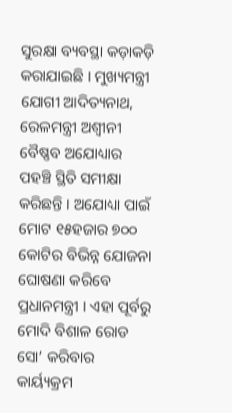ସୁରକ୍ଷା ବ୍ୟବସ୍ଥା କଡ଼ାକଡ଼ି କରାଯାଇଛି । ମୁଖ୍ୟମନ୍ତ୍ରୀ ଯୋଗୀ ଆଦିତ୍ୟନାଥ, ରେଳମନ୍ତ୍ରୀ ଅଶ୍ୱୀନୀ ବୈଷ୍ଣବ ଅଯୋଧ୍ୟାର ପହଞ୍ଚି ସ୍ଥିତି ସମୀକ୍ଷା କରିଛନ୍ତି । ଅଯୋଧ୍ୟା ପାଇଁ ମୋଟ ୧୫ହଜାର ୭୦୦ କୋଟିର ବିଭିନ୍ନ ଯୋଜନା ଘୋଷଣା କରିବେ ପ୍ରଧାନମନ୍ତ୍ରୀ । ଏହା ପୂର୍ବରୁ ମୋଦି ବିଶାଳ ରୋଡ ସୋ’ କରିବାର କାର୍ୟ୍ୟକ୍ରମ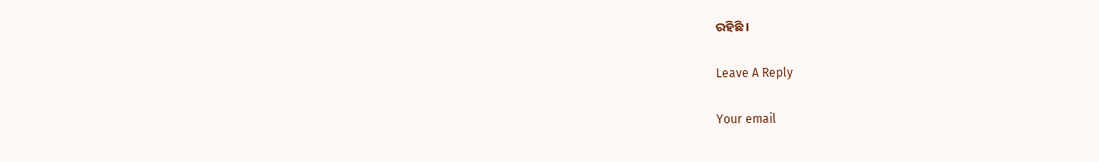ରହିଛି ।

Leave A Reply

Your email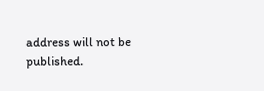address will not be published.